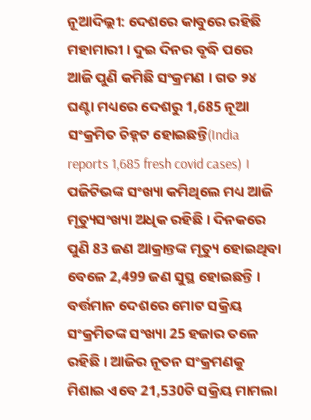ନୂଆଦିଲ୍ଲୀ: ଦେଶରେ କାବୁରେ ରହିଛି ମହାମାରୀ । ଦୁଇ ଦିନର ବୃଦ୍ଧି ପରେ ଆଜି ପୁଣି କମିଛି ସଂକ୍ରମଣ । ଗତ ୨୪ ଘଣ୍ଟା ମଧ୍ୟରେ ଦେଶରୁ 1,685 ନୂଆ ସଂକ୍ରମିତ ଚିହ୍ନଟ ହୋଇଛନ୍ତି(India reports 1,685 fresh covid cases) । ପଜିଟିଭଙ୍କ ସଂଖ୍ୟା କମିଥିଲେ ମଧ୍ୟ ଆଜି ମୃତ୍ୟୁସଂଖ୍ୟା ଅଧିକ ରହିଛି । ଦିନକରେ ପୁଣି 83 ଜଣ ଆକ୍ରାନ୍ତଙ୍କ ମୃତ୍ୟୁ ହୋଇଥିବା ବେଳେ 2,499 ଜଣ ସୁସ୍ଥ ହୋଇଛନ୍ତି ।
ବର୍ତ୍ତମାନ ଦେଶରେ ମୋଟ ସକ୍ରିୟ ସଂକ୍ରମିତଙ୍କ ସଂଖ୍ୟା 25 ହଜାର ତଳେ ରହିଛି । ଆଜିର ନୂତନ ସଂକ୍ରମଣକୁ ମିଶାଇ ଏବେ 21,530ଟି ସକ୍ରିୟ ମାମଲା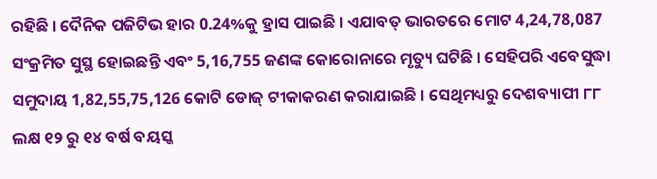ରହିଛି । ଦୈନିକ ପଜିଟିଭ ହାର 0.24%କୁ ହ୍ରାସ ପାଇଛି । ଏଯାବତ୍ ଭାରତରେ ମୋଟ 4,24,78,087 ସଂକ୍ରମିତ ସୁସ୍ଥ ହୋଇଛନ୍ତି ଏବଂ 5,16,755 ଜଣଙ୍କ କୋରୋନାରେ ମୃତ୍ୟୁ ଘଟିଛି । ସେହିପରି ଏବେସୁଦ୍ଧା ସମୁଦାୟ 1,82,55,75,126 କୋଟି ଡୋଜ୍ ଟୀକାକରଣ କରାଯାଇଛି । ସେଥିମଧ୍ୟରୁ ଦେଶବ୍ୟାପୀ ୮୮ ଲକ୍ଷ ୧୨ ରୁ ୧୪ ବର୍ଷ ବୟସ୍କ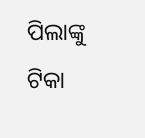ପିଲାଙ୍କୁ ଟିକା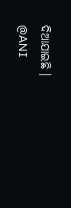ଦିଆଯାଇଛି ।
@ANI